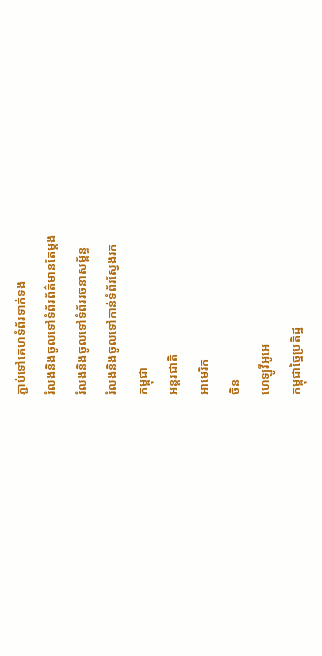ភ្ជាប់ទៅគេហទំព័រទាក់ទង
រំលងនិងចូលទៅទំព័រព័ត៌មានតែម្តង
រំលងនិងចូលទៅទំព័ររចនាសម្ព័ន្ធ
រំលងនិងចូលទៅកាន់ទំព័រស្វែងរក
កម្ពុជា
អន្តរជាតិ
អាមេរិក
ចិន
ហេឡូវីអូអេ
កម្ពុជាច្នៃប្រតិដ្ឋ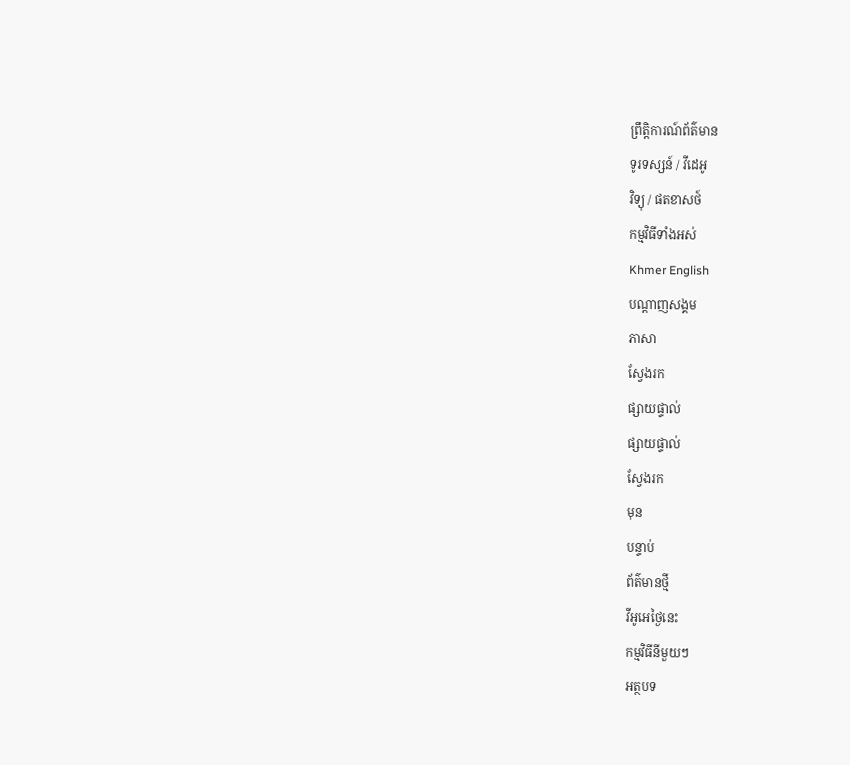ព្រឹត្តិការណ៍ព័ត៌មាន
ទូរទស្សន៍ / វីដេអូ
វិទ្យុ / ផតខាសថ៍
កម្មវិធីទាំងអស់
Khmer English
បណ្តាញសង្គម
ភាសា
ស្វែងរក
ផ្សាយផ្ទាល់
ផ្សាយផ្ទាល់
ស្វែងរក
មុន
បន្ទាប់
ព័ត៌មានថ្មី
វីអូអេថ្ងៃនេះ
កម្មវិធីនីមួយៗ
អត្ថបទ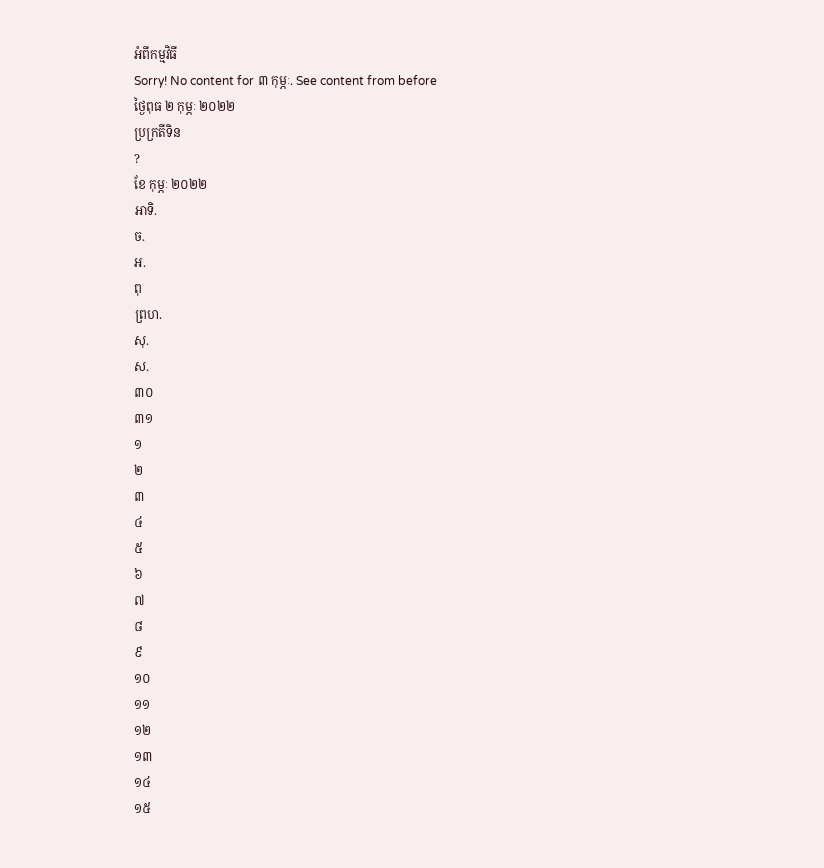អំពីកម្មវិធី
Sorry! No content for ៣ កុម្ភៈ. See content from before
ថ្ងៃពុធ ២ កុម្ភៈ ២០២២
ប្រក្រតីទិន
?
ខែ កុម្ភៈ ២០២២
អាទិ.
ច.
អ.
ពុ
ព្រហ.
សុ.
ស.
៣០
៣១
១
២
៣
៤
៥
៦
៧
៨
៩
១០
១១
១២
១៣
១៤
១៥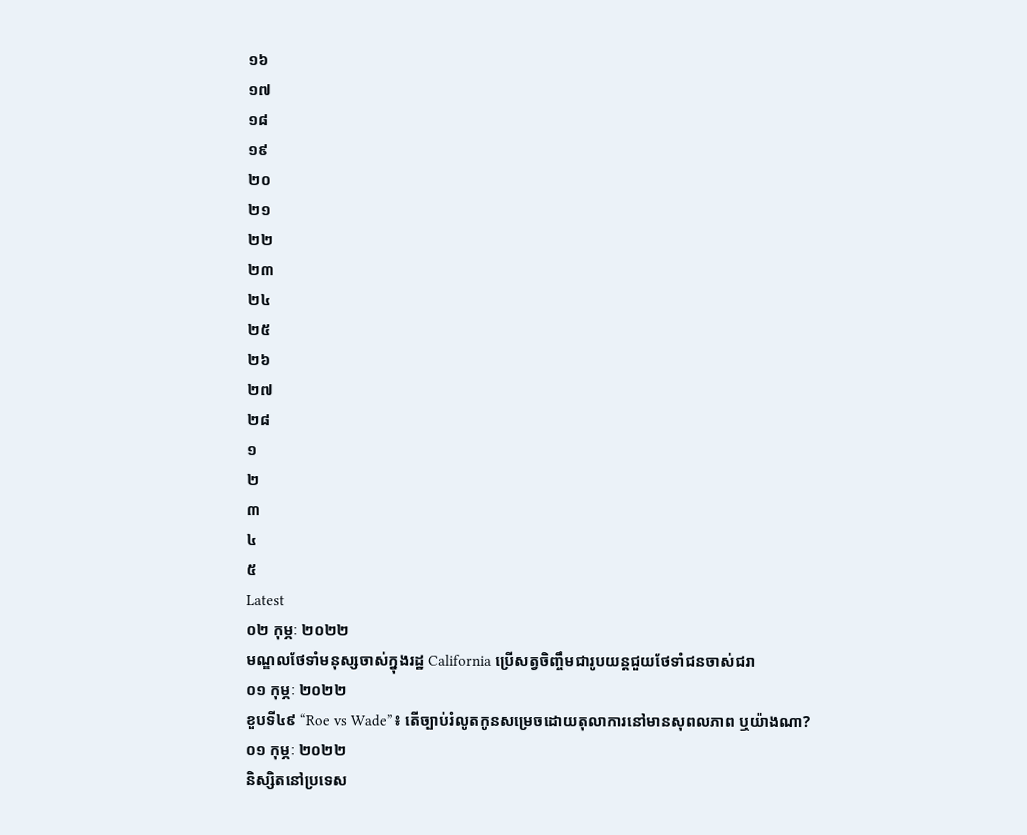១៦
១៧
១៨
១៩
២០
២១
២២
២៣
២៤
២៥
២៦
២៧
២៨
១
២
៣
៤
៥
Latest
០២ កុម្ភៈ ២០២២
មណ្ឌលថែទាំមនុស្សចាស់ក្នុងរដ្ឋ California ប្រើសត្វចិញ្ចឹមជារូបយន្តជួយថែទាំជនចាស់ជរា
០១ កុម្ភៈ ២០២២
ខួបទី៤៩ “Roe vs Wade”៖ តើច្បាប់រំលូតកូនសម្រេចដោយតុលាការនៅមានសុពលភាព ឬយ៉ាងណា?
០១ កុម្ភៈ ២០២២
និស្សិតនៅប្រទេស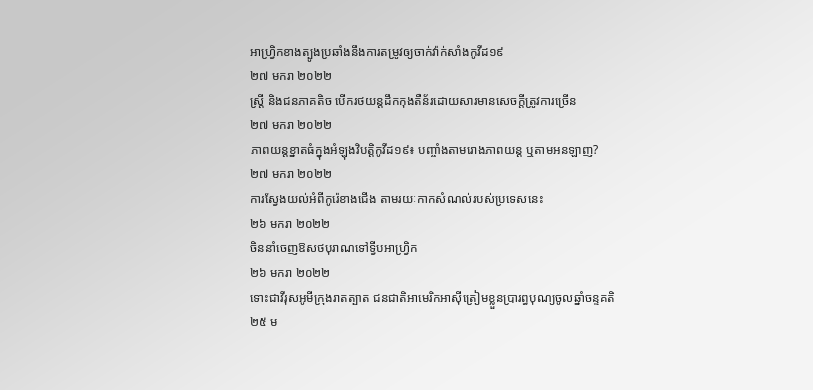អាហ្វ្រិកខាងត្បូងប្រឆាំងនឹងការតម្រូវឲ្យចាក់វ៉ាក់សាំងកូវីដ១៩
២៧ មករា ២០២២
ស្ត្រី និងជនភាគតិច បើករថយន្តដឹកកុងតឺន័រដោយសារមានសេចក្តីត្រូវការច្រើន
២៧ មករា ២០២២
ភាពយន្តខ្នាតធំក្នុងអំឡុងវិបត្តិកូវីដ១៩៖ បញ្ចាំងតាមរោងភាពយន្ត ឬតាមអនឡាញ?
២៧ មករា ២០២២
ការស្វែងយល់អំពីកូរ៉េខាងជើង តាមរយៈកាកសំណល់របស់ប្រទេសនេះ
២៦ មករា ២០២២
ចិននាំចេញឱសថបុរាណទៅទ្វីបអាហ្វ្រិក
២៦ មករា ២០២២
ទោះជាវីរុសអូមីក្រុងរាតត្បាត ជនជាតិអាមេរិកអាស៊ីត្រៀមខ្លួនប្រារព្ធបុណ្យចូលឆ្នាំចន្ទគតិ
២៥ ម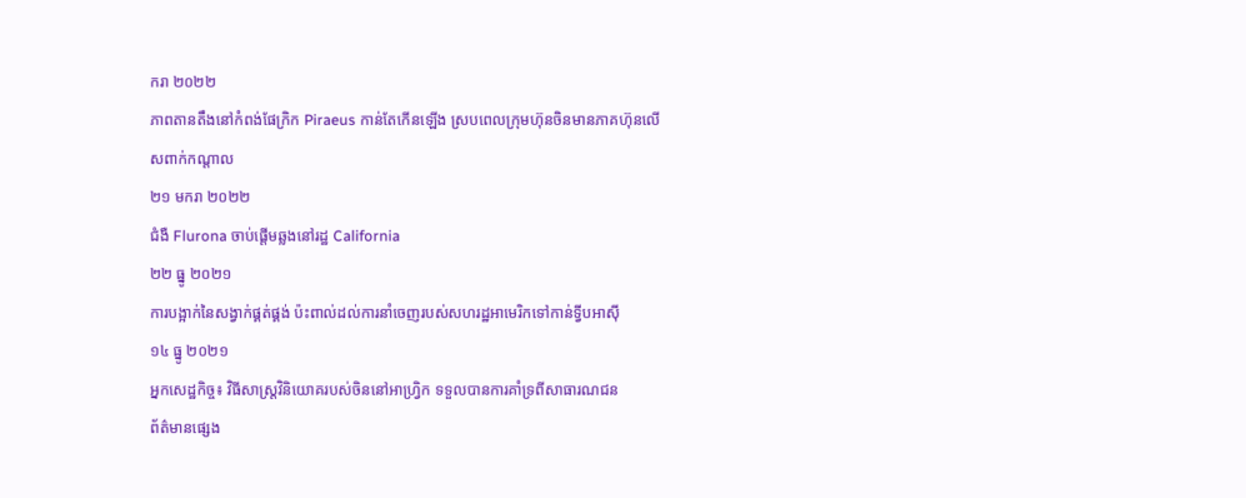ករា ២០២២
ភាពតានតឹងនៅកំពង់ផែក្រិក Piraeus កាន់តែកើនឡើង ស្របពេលក្រុមហ៊ុនចិនមានភាគហ៊ុនលើសពាក់កណ្តាល
២១ មករា ២០២២
ជំងឺ Flurona ចាប់ផ្ដើមឆ្លងនៅរដ្ឋ California
២២ ធ្នូ ២០២១
ការបង្អាក់នៃសង្វាក់ផ្គត់ផ្គង់ ប៉ះពាល់ដល់ការនាំចេញរបស់សហរដ្ឋអាមេរិកទៅកាន់ទ្វីបអាស៊ី
១៤ ធ្នូ ២០២១
អ្នកសេដ្ឋកិច្ច៖ វិធីសាស្ត្រវិនិយោគរបស់ចិននៅអាហ្វ្រិក ទទួលបានការគាំទ្រពីសាធារណជន
ព័ត៌មានផ្សេង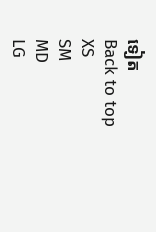ទៀត
Back to top
XS
SM
MD
LG